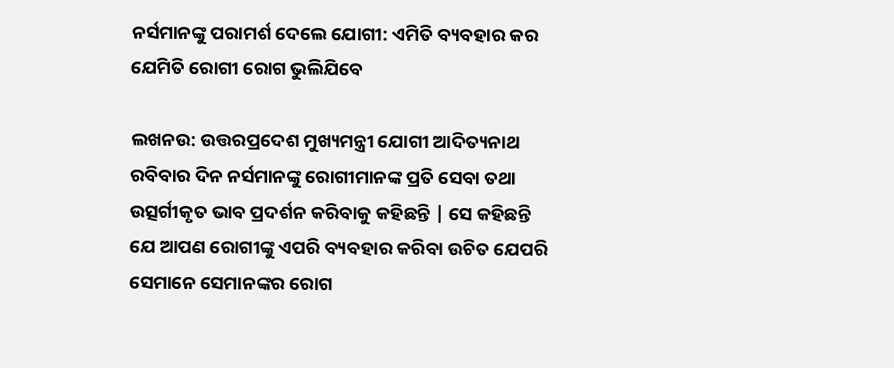ନର୍ସମାନଙ୍କୁ ପରାମର୍ଶ ଦେଲେ ଯୋଗୀ: ଏମିତି ବ୍ୟବହାର କର ଯେମିତି ରୋଗୀ ରୋଗ ଭୁଲିଯିବେ

ଲଖନଉ: ଉତ୍ତରପ୍ରଦେଶ ମୁଖ୍ୟମନ୍ତ୍ରୀ ଯୋଗୀ ଆଦିତ୍ୟନାଥ ରବିବାର ଦିନ ନର୍ସମାନଙ୍କୁ ରୋଗୀମାନଙ୍କ ପ୍ରତି ସେବା ତଥା ଉତ୍ସର୍ଗୀକୃତ ଭାବ ପ୍ରଦର୍ଶନ କରିବାକୁ କହିଛନ୍ତି | ସେ କହିଛନ୍ତି ଯେ ଆପଣ ରୋଗୀଙ୍କୁ ଏପରି ବ୍ୟବହାର କରିବା ଉଚିତ ଯେପରି ସେମାନେ ସେମାନଙ୍କର ରୋଗ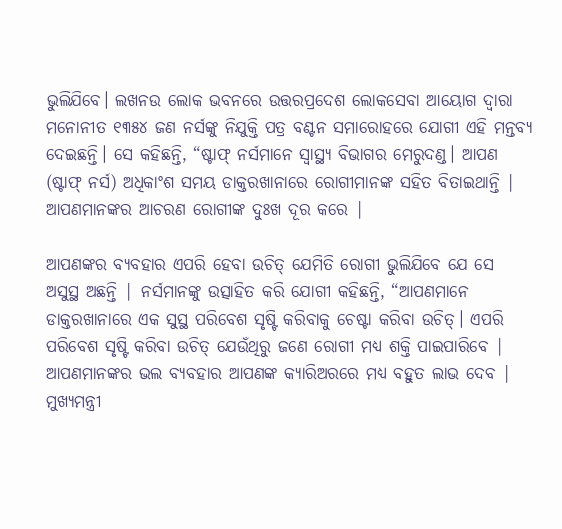ଭୁଲିଯିବେ। ଲଖନଉ ଲୋକ ଭବନରେ ଉତ୍ତରପ୍ରଦେଶ ଲୋକସେବା ଆୟୋଗ ଦ୍ୱାରା ମନୋନୀତ ୧୩୫୪ ଜଣ ନର୍ସଙ୍କୁ ନିଯୁକ୍ତି ପତ୍ର ବଣ୍ଟନ ସମାରୋହରେ ଯୋଗୀ ଏହି ମନ୍ତବ୍ୟ ଦେଇଛନ୍ତି। ସେ କହିଛନ୍ତି, “ଷ୍ଟାଫ୍ ନର୍ସମାନେ ସ୍ୱାସ୍ଥ୍ୟ ବିଭାଗର ମେରୁଦଣ୍ଡ। ଆପଣ (ଷ୍ଟାଫ୍ ନର୍ସ) ଅଧିକାଂଶ ସମୟ ଡାକ୍ତରଖାନାରେ ରୋଗୀମାନଙ୍କ ସହିତ ବିତାଇଥାନ୍ତି | ଆପଣମାନଙ୍କର ଆଚରଣ ରୋଗୀଙ୍କ ଦୁଃଖ ଦୂର କରେ |

ଆପଣଙ୍କର ବ୍ୟବହାର ଏପରି ହେବା ଉଚିତ୍ ଯେମିତି ରୋଗୀ ଭୁଲିଯିବେ ଯେ ସେ ଅସୁସ୍ଥ ଅଛନ୍ତି | ନର୍ସମାନଙ୍କୁ ଉତ୍ସାହିତ କରି ଯୋଗୀ କହିଛନ୍ତି, “ଆପଣମାନେ ଡାକ୍ତରଖାନାରେ ଏକ ସୁସ୍ଥ ପରିବେଶ ସୃଷ୍ଟି କରିବାକୁ ଚେଷ୍ଟା କରିବା ଉଚିତ୍। ଏପରି ପରିବେଶ ସୃଷ୍ଟି କରିବା ଉଚିତ୍ ଯେଉଁଥିରୁ ଜଣେ ରୋଗୀ ମଧ୍ୟ ଶକ୍ତି ପାଇପାରିବେ | ଆପଣମାନଙ୍କର ଭଲ ବ୍ୟବହାର ଆପଣଙ୍କ କ୍ୟାରିଅରରେ ମଧ୍ୟ ବହୁତ ଲାଭ ଦେବ | ମୁଖ୍ୟମନ୍ତ୍ରୀ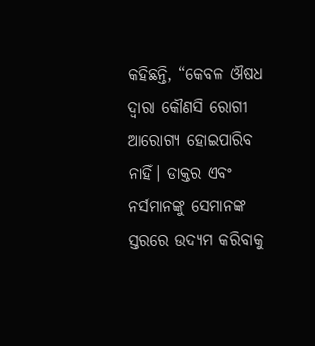କହିଛନ୍ତି, “କେବଳ ଔଷଧ ଦ୍ୱାରା କୌଣସି ରୋଗୀ ଆରୋଗ୍ୟ ହୋଇପାରିବ ନାହିଁ। ଡାକ୍ତର ଏବଂ ନର୍ସମାନଙ୍କୁ ସେମାନଙ୍କ ସ୍ତରରେ ଉଦ୍ୟମ କରିବାକୁ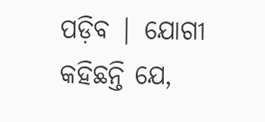ପଡ଼ିବ | ଯୋଗୀ କହିଛନ୍ତି ଯେ,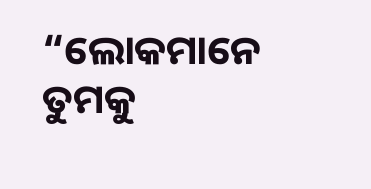“ଲୋକମାନେ ତୁମକୁ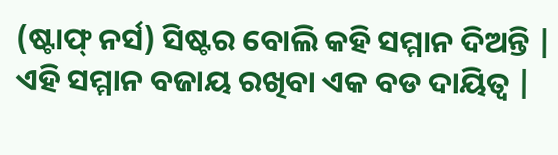(ଷ୍ଟାଫ୍ ନର୍ସ) ସିଷ୍ଟର ବୋଲି କହି ସମ୍ମାନ ଦିଅନ୍ତି | ଏହି ସମ୍ମାନ ବଜାୟ ରଖିବା ଏକ ବଡ ଦାୟିତ୍ୱ |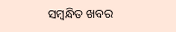ସମ୍ବନ୍ଧିତ ଖବର